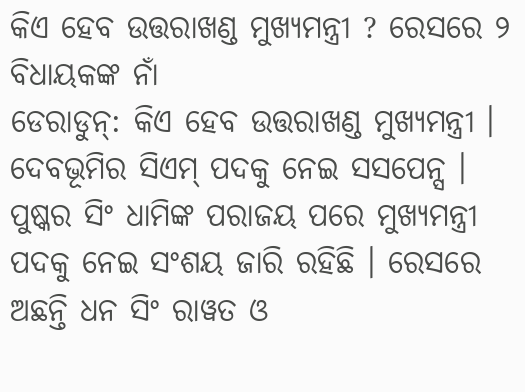କିଏ ହେବ ଉତ୍ତରାଖଣ୍ଡ ମୁଖ୍ୟମନ୍ତ୍ରୀ ? ରେସରେ ୨ ବିଧାୟକଙ୍କ ନାଁ
ଡେରାଡୁନ୍: କିଏ ହେବ ଉତ୍ତରାଖଣ୍ଡ ମୁଖ୍ୟମନ୍ତ୍ରୀ । ଦେବଭୂମିର ସିଏମ୍ ପଦକୁ ନେଇ ସସପେନ୍ସ । ପୁଷ୍କର ସିଂ ଧାମିଙ୍କ ପରାଜୟ ପରେ ମୁଖ୍ୟମନ୍ତ୍ରୀ ପଦକୁ ନେଇ ସଂଶୟ ଜାରି ରହିଛି । ରେସରେ ଅଛନ୍ତି ଧନ ସିଂ ରାୱତ ଓ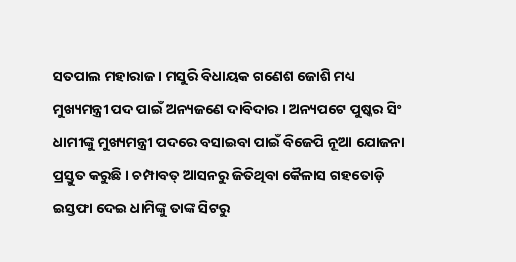ସତପାଲ ମହାରାଜ । ମସୁରି ବିଧାୟକ ଗଣେଶ ଜୋଶି ମଧ୍ୟ ମୁଖ୍ୟମନ୍ତ୍ରୀ ପଦ ପାଇଁ ଅନ୍ୟଜଣେ ଦାବିଦାର । ଅନ୍ୟପଟେ ପୁଷ୍କର ସିଂ ଧାମୀଙ୍କୁ ମୁଖ୍ୟମନ୍ତ୍ରୀ ପଦରେ ବସାଇବା ପାଇଁ ବିଜେପି ନୂଆ ଯୋଜନା ପ୍ରସ୍ତୁତ କରୁଛି । ଚମ୍ପାବତ୍ ଆସନରୁ ଜିତିଥିବା କୈଳାସ ଗହତୋଡ଼ି ଇସ୍ତଫା ଦେଇ ଧାମିଙ୍କୁ ତାଙ୍କ ସିଟରୁ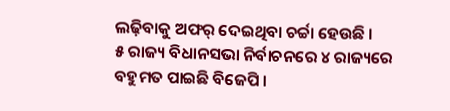ଲଢ଼ିବାକୁ ଅଫର୍ ଦେଇଥିବା ଚର୍ଚ୍ଚା ହେଉଛି ।
୫ ରାଜ୍ୟ ବିଧାନସଭା ନିର୍ବାଚନରେ ୪ ରାଜ୍ୟରେ ବହୁମତ ପାଇଛି ବିଜେପି ।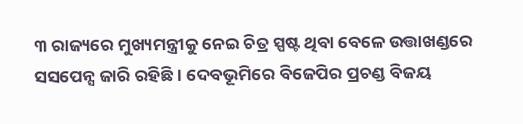୩ ରାଜ୍ୟରେ ମୁଖ୍ୟମନ୍ତ୍ରୀକୁ ନେଇ ଚିତ୍ର ସ୍ପଷ୍ଟ ଥିବା ବେଳେ ଉତ୍ତାଖଣ୍ଡରେ ସସପେନ୍ସ ଜାରି ରହିଛି । ଦେବଭୂମିରେ ବିଜେପିର ପ୍ରଚଣ୍ଡ ବିଜୟ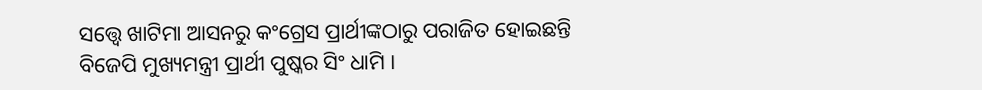ସତ୍ତ୍ୱେ ଖାଟିମା ଆସନରୁ କଂଗ୍ରେସ ପ୍ରାର୍ଥୀଙ୍କଠାରୁ ପରାଜିତ ହୋଇଛନ୍ତି ବିଜେପି ମୁଖ୍ୟମନ୍ତ୍ରୀ ପ୍ରାର୍ଥୀ ପୁଷ୍କର ସିଂ ଧାମି ।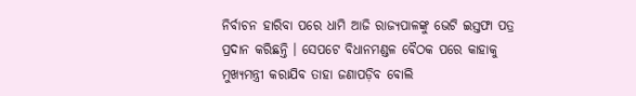ନିର୍ବାଚନ ହାରିବା ପରେ ଧାମି ଆଜି ରାଜ୍ୟପାଳଙ୍କୁ ଭେଟି ଇସ୍ତଫା ପତ୍ର ପ୍ରଦାନ କରିଛନ୍ତି । ସେପଟେ ବିଧାନମଣ୍ଡଳ ବୈଠକ ପରେ କାହାକୁ ମୁଖ୍ୟମନ୍ତ୍ରୀ କରାଯିବ ତାହା ଜଣାପଡ଼ିବ ବୋଲି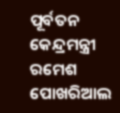ପୂର୍ବତନ କେନ୍ଦ୍ରମନ୍ତ୍ରୀ ରମେଶ ପୋଖରିଆଲ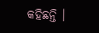କହିଛନ୍ତି ।